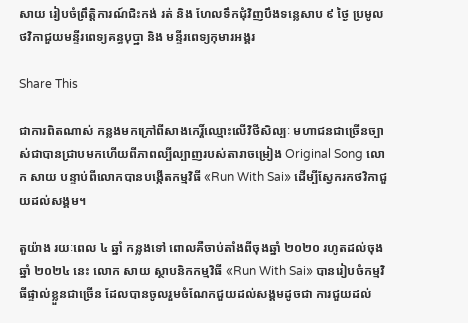សាយ រៀបចំព្រឹត្តិការណ៍ជិះកង់ រត់ និង ហែលទឹកជុំវិញបឹងទន្លេសាប ៩ ថ្ងៃ ប្រមូលថវិកាជួយមន្ទីរពេទ្យគន្ធបុប្ឋា និង មន្ទីរពេទ្យកុមារអង្គរ

Share This

ជាការពិតណាស់ កន្លងមកក្រៅពីសាងកេរ្តិ៍ឈ្មោះលើវិថីសិល្បៈ មហាជនជាច្រើនច្បាស់ជាបានជ្រាបមកហើយពីភាពល្បីល្បាញរបស់តារាចម្រៀង Original Song លោក សាយ បន្ទាប់ពីលោកបានបង្កើតកម្មវិធី «Run With Sai» ដើម្បីស្វែករកថវិកាជួយដល់សង្គម។

តួយ៉ាង រយៈពេល ៤ ឆ្នាំ កន្លងទៅ ពោលគឺចាប់តាំងពីចុងឆ្នាំ ២០២០ រហូតដល់ចុងឆ្នាំ ២០២៤ នេះ លោក សាយ ស្ថាបនិកកម្មវិធី «Run With Sai» បានរៀបចំកម្មវិធីផ្ទាល់ខ្លួនជាច្រើន ដែលបានចូលរួមចំណែកជួយដល់សង្គមដូចជា ការជួយដល់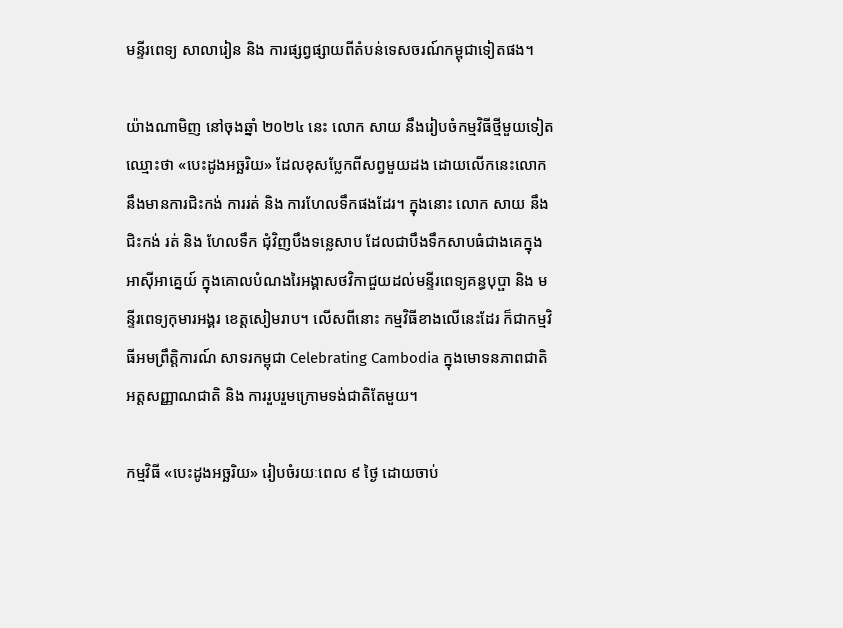មន្ទីរពេទ្យ សាលារៀន និង ការផ្សព្វផ្សាយពីតំបន់ទេសចរណ៍កម្ពុជាទៀតផង។

យ៉ាងណាមិញ នៅចុងឆ្នាំ ២០២៤ នេះ លោក សាយ នឹងរៀបចំកម្មវិធីថ្មីមួយទៀតឈ្មោះថា «បេះដូងអច្ឆរិយ» ដែលខុសប្លែកពីសព្វមួយដង ដោយលើកនេះលោកនឹងមានការជិះកង់ ការរត់ និង ការហែលទឹកផងដែរ។ ក្នុងនោះ លោក សាយ នឹងជិះកង់ រត់ និង ហែលទឹក ជុំវិញបឹងទន្លេសាប ដែលជាបឹងទឹកសាបធំជាងគេក្នុងអាស៊ីអាគ្នេយ៍ ក្នុងគោលបំណងរៃអង្គាសថវិកាជួយដល់មន្ទីរពេទ្យគន្ធបុប្ផា និង មន្ទីរពេទ្យកុមារអង្គរ ខេត្តសៀមរាប។ លើសពីនោះ កម្មវិធីខាងលើនេះដែរ ក៏ជាកម្មវិធីអមព្រឹត្តិការណ៍ សាទរកម្ពុជា Celebrating Cambodia ក្នុងមោទនភាពជាតិ អត្តសញ្ញាណជាតិ និង ការរួបរួមក្រោមទង់ជាតិតែមួយ។

កម្មវិធី «បេះដូងអច្ឆរិយ» រៀបចំរយៈពេល ៩ ថ្ងៃ ដោយចាប់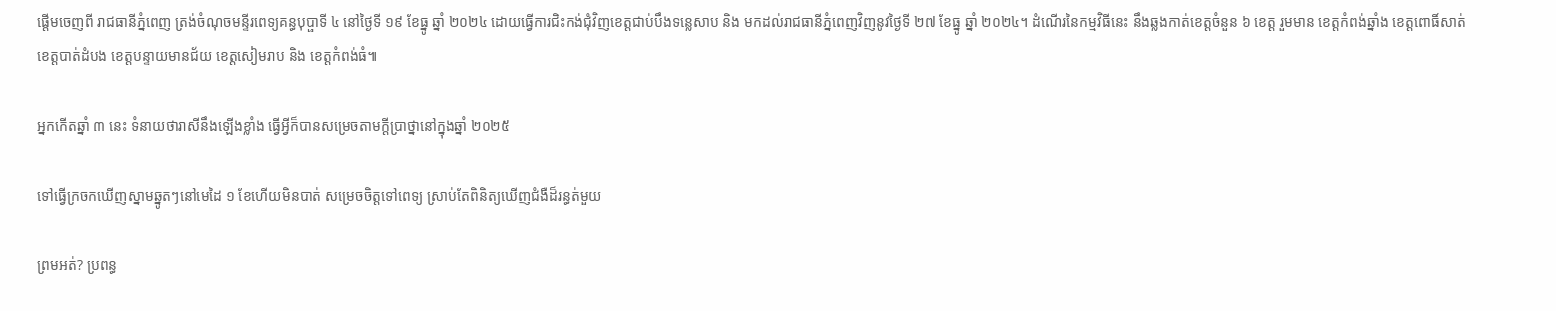ផ្តើមចេញពី រាជធានីភ្នំពេញ ត្រង់ចំណុចមន្ទីរពេទ្យគន្ធបុប្ផាទី ៤ នៅថ្ងៃទី ១៩ ខែធ្នូ ឆ្នាំ ២០២៤ ដោយធ្វើការជិះកង់ជុំវិញខេត្តជាប់បឹងទន្លេសាប និង មកដល់រាជធានីភ្នំពេញវិញនូវថ្ងៃទី ២៧ ខែធ្នូ ឆ្នាំ ២០២៤។ ដំណើរនៃកម្មវិធីនេះ នឹងឆ្លងកាត់ខេត្តចំនួន ៦ ខេត្ត រួមមាន ខេត្តកំពង់ឆ្នាំង ខេត្តពោធិ៍សាត់ ខេត្តបាត់ដំបង ខេត្តបន្ទាយមានជ័យ ខេត្តសៀមរាប និង ខេត្តកំពង់ធំ៕

អ្នកកើតឆ្នាំ ៣ នេះ ទំនាយថារាសីនឹងឡើងខ្លាំង ធ្វើអ្វីក៏បានសម្រេចតាមក្ដីប្រាថ្នានៅក្នុងឆ្នាំ ២០២៥

ទៅធ្វើក្រចកឃើញស្នាមឆ្នូតៗនៅមេដៃ ១ ខែហើយមិនបាត់ សម្រេចចិត្តទៅពេទ្យ ស្រាប់តែពិនិត្យឃើញជំងឺដ៏រន្ធត់មួយ

ព្រមអត់? ប្រពន្ធ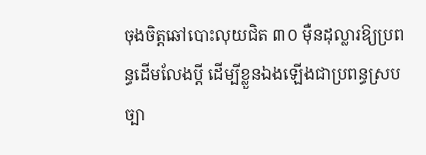ចុងចិត្តឆៅបោះលុយជិត ៣០ ម៉ឺនដុល្លារឱ្យប្រពន្ធដើមលែងប្តី ដើម្បីខ្លួនឯងឡើងជាប្រពន្ធស្របច្បា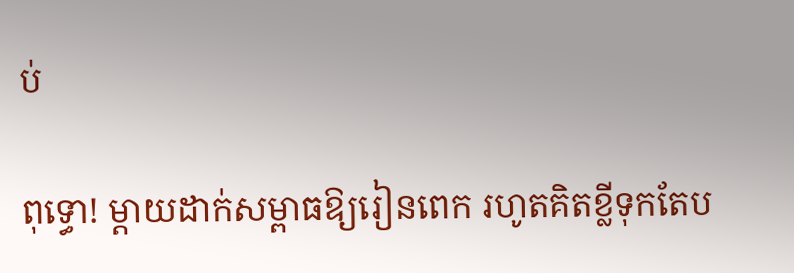ប់

ពុទ្ធោ! ម្ដាយដាក់សម្ពាធឱ្យរៀនពេក រហូតគិតខ្លីទុកតែប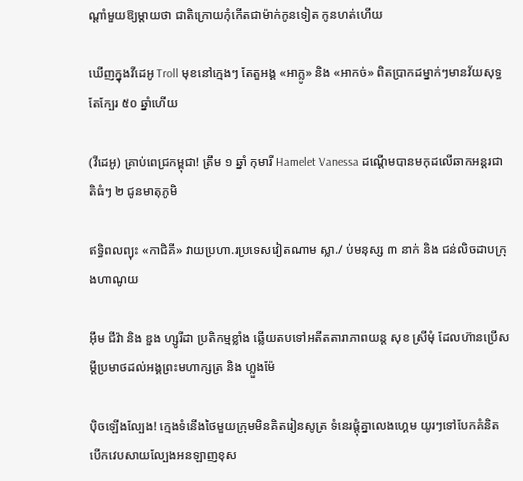ណ្ដាំមួយឱ្យម្តាយថា ជាតិក្រោយកុំកើតជាម៉ាក់កូនទៀត កូនហត់ហើយ

ឃើញក្នុងវីដេអូ Troll មុខនៅក្មេងៗ តែតួអង្គ «អាក្លូ» និង «អាកច់» ពិតប្រាកដម្នាក់ៗមានវ័យសុទ្ធតែក្បែរ ៥០ ឆ្នាំហើយ

(វីដេអូ) គ្រាប់ពេជ្រកម្ពុជា! ត្រឹម ១ ឆ្នាំ កុមារី Hamelet Vanessa ដណ្ដើមបានមកុដលើឆាកអន្តរជាតិធំៗ ២ ជូនមាតុភូមិ

ឥទ្ធិពលព្យុះ «កាជិគី» វាយប្រហា.រប្រទេសវៀតណាម ស្លា./ ប់មនុស្ស ៣ នាក់ និង ជន់លិចដាបក្រុងហាណូយ

អ៊ឹម ជីវ៉ា និង ឌួង ហ្សូរីដា ប្រតិកម្មខ្លាំង ឆ្លើយតបទៅអតីតតារាភាពយន្ត សុខ ស្រីមុំ ដែលហ៊ានប្រើសម្ដីប្រមាថដល់អង្គព្រះមហាក្សត្រ និង ហ្លួងម៉ែ

ប៉ិចឡើងល្បែង! ក្មេងទំនើងថៃមួយក្រុមមិនគិតរៀនសូត្រ ទំនេរផ្ដុំគ្នាលេងហ្គេម យូរៗទៅបែកគំនិតបើកវេបសាយល្បែងអនឡាញខុស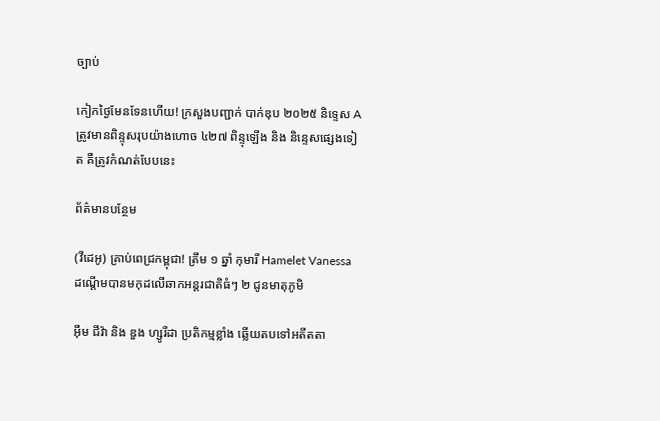ច្បាប់

កៀកថ្ងៃមែនទែនហើយ! ក្រសួងបញ្ជាក់ បាក់ឌុប ២០២៥ និទ្ទេស A ត្រូវមានពិន្ទុសរុបយ៉ាងហោច ៤២៧ ពិន្ទុឡើង និង និន្ទេសផ្សេងទៀត គឺត្រូវកំណត់បែបនេះ

ព័ត៌មានបន្ថែម

(វីដេអូ) គ្រាប់ពេជ្រកម្ពុជា! ត្រឹម ១ ឆ្នាំ កុមារី Hamelet Vanessa ដណ្ដើមបានមកុដលើឆាកអន្តរជាតិធំៗ ២ ជូនមាតុភូមិ

អ៊ឹម ជីវ៉ា និង ឌួង ហ្សូរីដា ប្រតិកម្មខ្លាំង ឆ្លើយតបទៅអតីតតា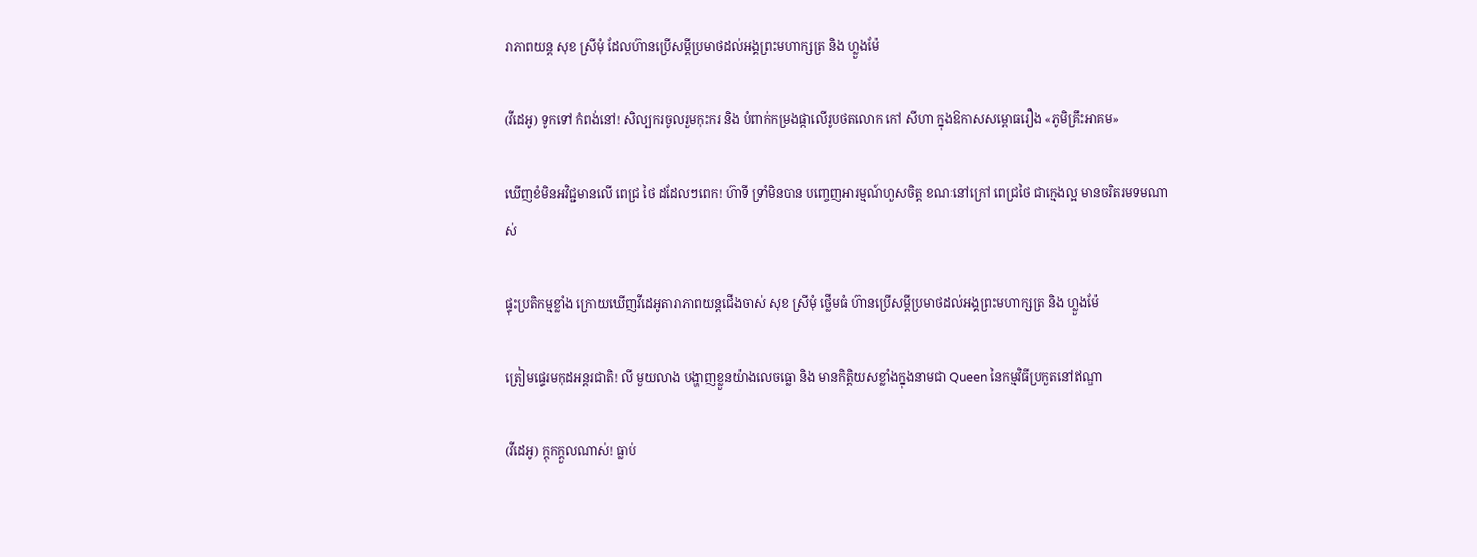រាភាពយន្ត សុខ ស្រីមុំ ដែលហ៊ានប្រើសម្ដីប្រមាថដល់អង្គព្រះមហាក្សត្រ និង ហ្លួងម៉ែ

(វីដេអូ) ទូកទៅ កំពង់នៅ! សិល្បករចូលរួមកុះករ និង បំពាក់កម្រងផ្កាលើរូបថតលោក កៅ សីហា ក្នុងឱកាសសម្ពោធរឿង «ភូមិគ្រឹះអាគម»

ឃើញខំមិនអវិជ្ជមានលើ ពេជ្រ ថៃ ដដែលៗពេក! ហ៊ាទី ទ្រាំមិនបាន បញ្ចេញអារម្មណ៍ហួសចិត្ត ខណៈនៅក្រៅ ពេជ្រថៃ ជាក្មេងល្អ មានចរិតរមទមណាស់

ផ្ទុះប្រតិកម្មខ្លាំង ក្រោយឃើញវីដេអូតារាភាពយន្តជើងចាស់ សុខ ស្រីមុំ ថ្លើមធំ ហ៊ានប្រើសម្ដីប្រមាថដល់អង្គព្រះមហាក្សត្រ និង ហ្លួងម៉ែ

ត្រៀមផ្ទេរមកុដអន្តរជាតិ! លី មួយលាង បង្ហាញខ្លួនយ៉ាងលេចធ្លោ និង មានកិត្តិយសខ្លាំងក្នុងនាមជា Queen នៃកម្មវិធីប្រកួតនៅឥណ្ឌា

(វីដេអូ) ក្ដុកក្ដួលណាស់! ធ្លាប់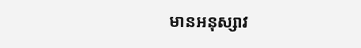មានអនុស្សាវ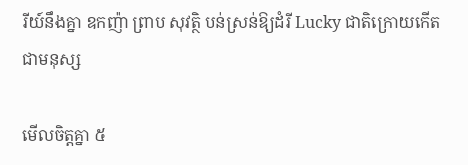រីយ៍នឹងគ្នា ឧកញ៉ា ព្រាប សុវត្ថិ បន់ស្រន់ឱ្យដំរី Lucky ជាតិក្រោយកើតជាមនុស្ស

មើលចិត្តគ្នា ៥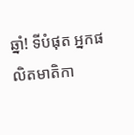ឆ្នាំ! ទីបំផុត អ្នកផលិតមាតិកា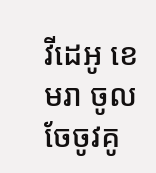វីដេអូ ខេមរា ចូលចែចូវគូ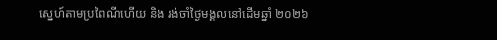ស្នេហ៍តាមប្រពៃណីហើយ និង រង់ចាំថ្ងៃមង្គលនៅដើមឆ្នាំ ២០២៦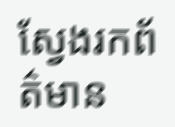ស្វែងរកព័ត៌មាន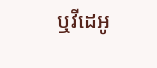ឬវីដេអូ